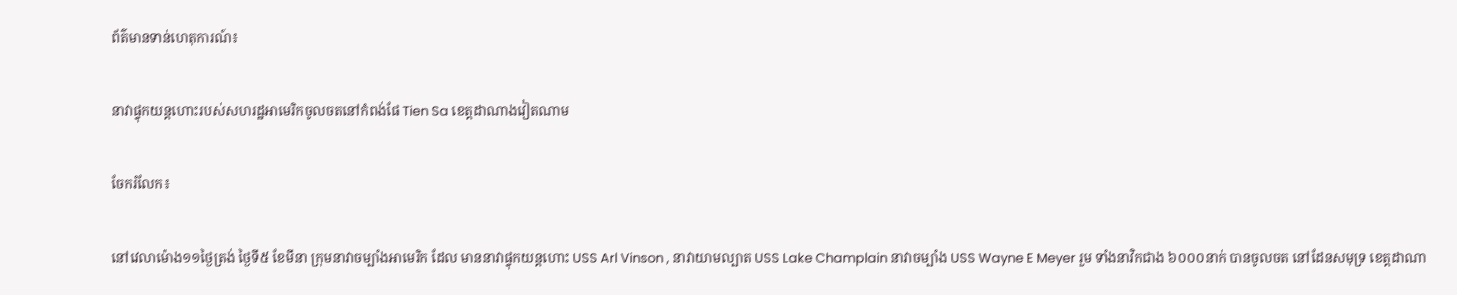ព័ត៌មានទាន់ហេតុការណ៍៖

នាវាផ្ទុកយន្តហោះរបស់សហរដ្ឋអាមេរិកចូលចតនៅកំពង់ផែ Tien Sa ខេត្តដាណាងវៀតណាម

ចែករំលែក៖

នៅវេលាម៉ោង១១ថ្ងៃត្រង់ ថ្ងៃទី៥ ខែមីនា ក្រុមនាវាចម្បាំងអាមេរិក ដែល មាននាវាផ្ទុកយន្តហោះ USS Arl Vinson , នាវាយាមល្បាត USS Lake Champlain នាវាចម្បាំង USS Wayne E Meyer រួម ទាំងនាវិកជាង ៦០០០នាក់ បានចូលចត នៅដែនសមុទ្រ ខេត្តដាណា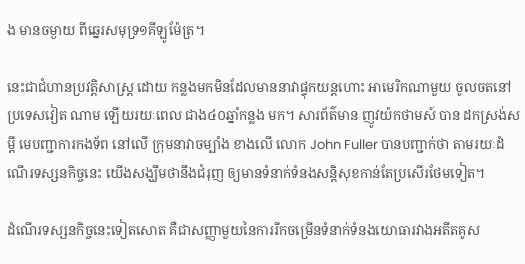ង មានចម្ងាយ ពីឆ្នេរសមុទ្រ១គីឡូម៉ែត្រ។

នេះជាជំហានប្រវត្តិសាស្ត្រ ដោយ កន្លងមកមិនដែលមាននាវាផ្ទុកយន្តហោះ អាមេរិកណាមួយ ចូលចតនៅប្រទេសវៀត ណាម ឡើយរយៈពេល ជាង៤០ឆ្នាំកន្លង មក។ សារព័ត៌មាន ញូវយ៉កថាមស៍ បាន ដកស្រង់សម្តី មេបញ្ជាការកងទ័ព នៅលើ ក្រុមនាវាចម្បាំង ខាងលើ លោក John Fuller បានបញ្ជាក់ថា តាមរយៈដំណើរទស្សនកិច្ចនេះ យើងសង្ឃឹមថានឹងជំរុញ ឲ្យមានទំនាក់ទំនងសន្តិសុខកាន់តែប្រសើរថែមទៀត។

ដំណើរទស្សនកិច្ចនេះទៀតសោត គឺជាសញ្ញាមួយនៃការរីកចម្រើនទំនាក់ទំនងយោធារវាងអតីតគូស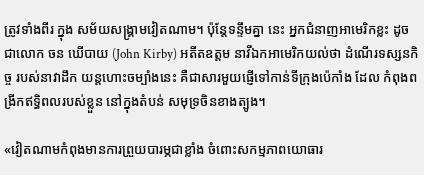ត្រូវទាំងពីរ ក្នុង សម័យសង្រ្គាមវៀតណាម។ ប៉ុន្តែទន្ទឹមគ្នា នេះ អ្នកជំនាញអាមេរិកខ្លះ ដូចជាលោក ចន ឃើបាយ (John Kirby) អតីតឧត្ដម នាវីឯកអាមេរិកយល់ថា ដំណើរទស្សនកិច្ច របស់នាវាដឹក យន្ដហោះចម្បាំងនេះ គឺជាសារមួយផ្ញើទៅកាន់ទីក្រុងប៉េកាំង ដែល កំពុងពង្រីកឥទ្ធិពលរបស់ខ្លួន នៅក្នុងតំបន់ សមុទ្រចិនខាងត្បូង។

«វៀតណាមកំពុងមានការព្រួយបារម្ភជាខ្លាំង ចំពោះសកម្មភាពយោធារ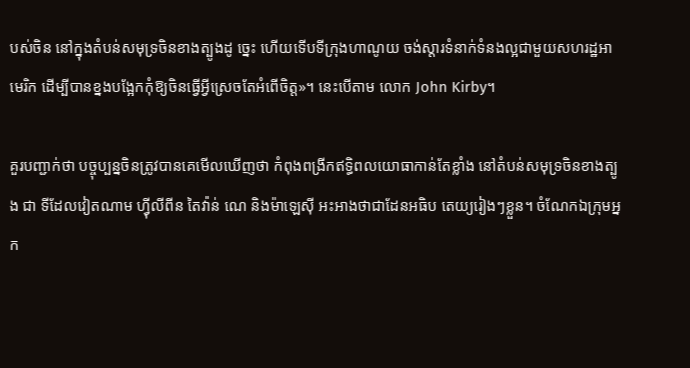បស់ចិន នៅក្នុងតំបន់សមុទ្រចិនខាងត្បូងដូ ច្នេះ ហើយទើបទីក្រុងហាណូយ ចង់ស្ដារទំនាក់ទំនងល្អជាមួយសហរដ្ឋអាមេរិក ដើម្បីបានខ្នងបង្អែកកុំឱ្យចិនធ្វើអ្វីស្រេចតែអំពើចិត្ត»។ នេះបើតាម លោក John Kirby។

គួរបញ្ជាក់ថា បច្ចុប្បន្នចិនត្រូវបានគេមើលឃើញថា កំពុងពង្រីកឥទ្ធិពលយោធាកាន់តែខ្លាំង នៅតំបន់សមុទ្រចិនខាងត្បូង ជា ទីដែលវៀតណាម ហ្វុីលីពីន តៃវ៉ាន់ ណេ និងម៉ាឡេស៊ី អះអាងថាជាដែនអធិប តេយ្យរៀងៗខ្លួន។ ចំណែកឯក្រុមអ្នក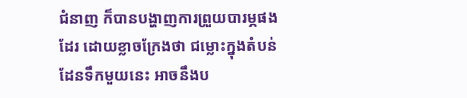ជំនាញ ក៏បានបង្ហាញការព្រួយបារម្ភផង ដែរ ដោយខ្លាចក្រែងថា ជម្លោះក្នុងតំបន់ ដែនទឹកមួយនេះ អាចនឹងប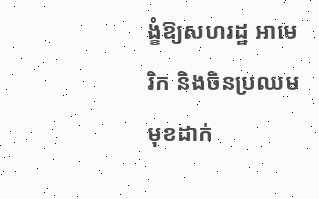ង្ខំឱ្យសហរដ្ឋ អាមេរិក និងចិនប្រឈមមុខដាក់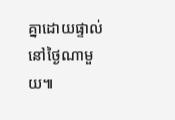គ្នាដោយផ្ទាល់នៅថ្ងៃណាមួយ៕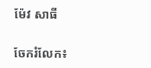ម៉ែវ សាធី


ចែករំលែក៖